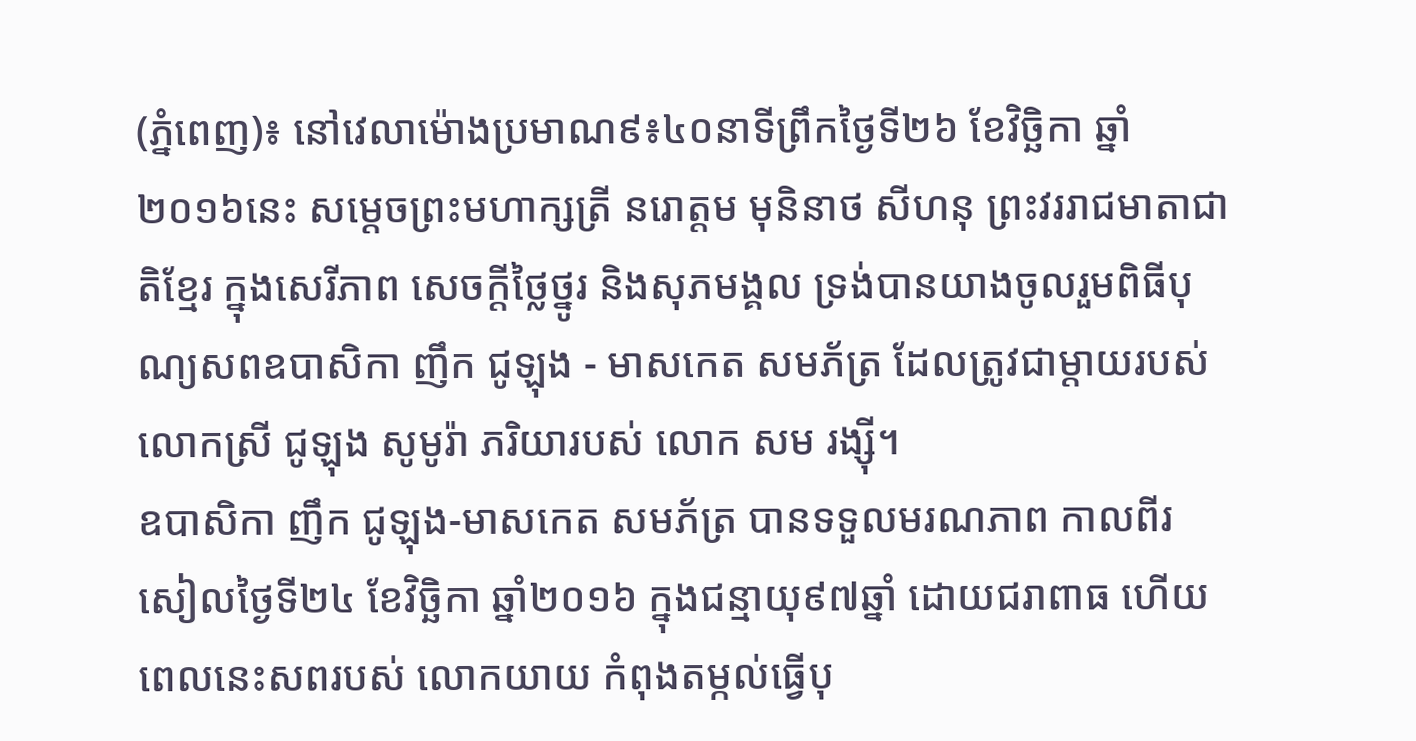(ភ្នំពេញ)៖ នៅវេលាម៉ោងប្រមាណ៩៖៤០នាទីព្រឹកថ្ងៃទី២៦ ខែវិច្ឆិកា ឆ្នាំ២០១៦នេះ សម្តេចព្រះមហាក្សត្រី នរោត្តម មុនិនាថ សីហនុ ព្រះវររាជមាតាជាតិខ្មែរ ក្នុងសេរីភាព សេចក្តីថ្លៃថ្នូរ និងសុភមង្គល ទ្រង់បានយាងចូលរួមពិធីបុណ្យសពឧបាសិកា ញឹក ជូឡុង - មាសកេត សមភ័ត្រ ដែលត្រូវជាម្តាយរបស់លោកស្រី ជូឡុង សូមូរ៉ា ភរិយារបស់ លោក សម រង្ស៊ី។
ឧបាសិកា ញឹក ជូឡុង-មាសកេត សមភ័ត្រ បានទទួលមរណភាព កាលពីរសៀលថ្ងៃទី២៤ ខែវិច្ឆិកា ឆ្នាំ២០១៦ ក្នុងជន្មាយុ៩៧ឆ្នាំ ដោយជរាពាធ ហើយពេលនេះសពរបស់ លោកយាយ កំពុងតម្កល់ធ្វើបុ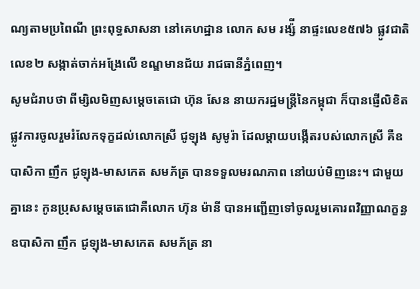ណ្យតាមប្រពៃណី ព្រះពុទ្ធសាសនា នៅគេហដ្ឋាន លោក សម រង្ស៉ី នាផ្ទះលេខ៥៧៦ ផ្លូវជាតិលេខ២ សង្កាត់ចាក់អង្រែលើ ខណ្ឌមានជ័យ រាជធានីភ្នំពេញ។
សូមជំរាបថា ពីម្សិលមិញសម្តេចតេជោ ហ៊ុន សែន នាយករដ្ឋមន្ត្រីនៃកម្ពុជា ក៏បានផ្ញើលិខិតផ្លូវការចូលរួមរំលែកទុក្ខដល់លោកស្រី ជូឡុង សូមូរ៉ា ដែលម្តាយបង្កើតរបស់លោកស្រី គឺឧបាសិកា ញឹក ជូឡុង-មាសកេត សមភ័ត្រ បានទទួលមរណភាព នៅយប់មិញនេះ។ ជាមួយគ្នានេះ កូនប្រុសសម្តេចតេជោគឺលោក ហ៊ុន ម៉ានី បានអញ្ជើញទៅចូលរួមគោរពវិញ្ញាណក្ខន្ធ ឧបាសិកា ញឹក ជូឡុង-មាសកេត សមភ័ត្រ នា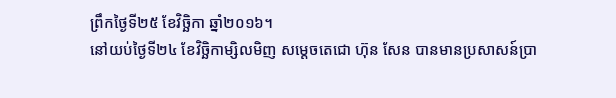ព្រឹកថ្ងៃទី២៥ ខែវិច្ឆិកា ឆ្នាំ២០១៦។
នៅយប់ថ្ងៃទី២៤ ខែវិច្ឆិកាម្សិលមិញ សម្តេចតេជោ ហ៊ុន សែន បានមានប្រសាសន៍ប្រា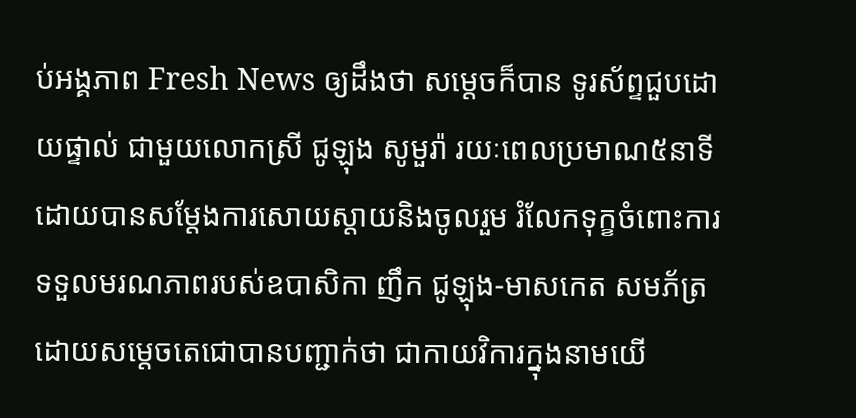ប់អង្គភាព Fresh News ឲ្យដឹងថា សម្តេចក៏បាន ទូរស័ព្ទជួបដោយផ្ទាល់ ជាមួយលោកស្រី ជូឡុង សូមួរ៉ា រយៈពេលប្រមាណ៥នាទី ដោយបានសម្តែងការសោយស្តាយនិងចូលរួម រំលែកទុក្ខចំពោះការទទួលមរណភាពរបស់ឧបាសិកា ញឹក ជូឡុង-មាសកេត សមភ័ត្រ ដោយសម្តេចតេជោបានបញ្ជាក់ថា ជាកាយវិការក្នុងនាមយើ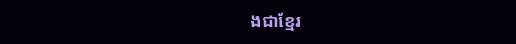ងជាខ្មែរ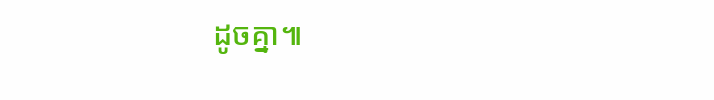ដូចគ្នា៕